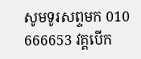សូមទូរសព្ទមក 010 666653 វគ្គបើក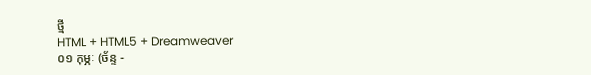ថ្មី
HTML + HTML5 + Dreamweaver
០១ កុម្ភៈ (ច័ន្ទ -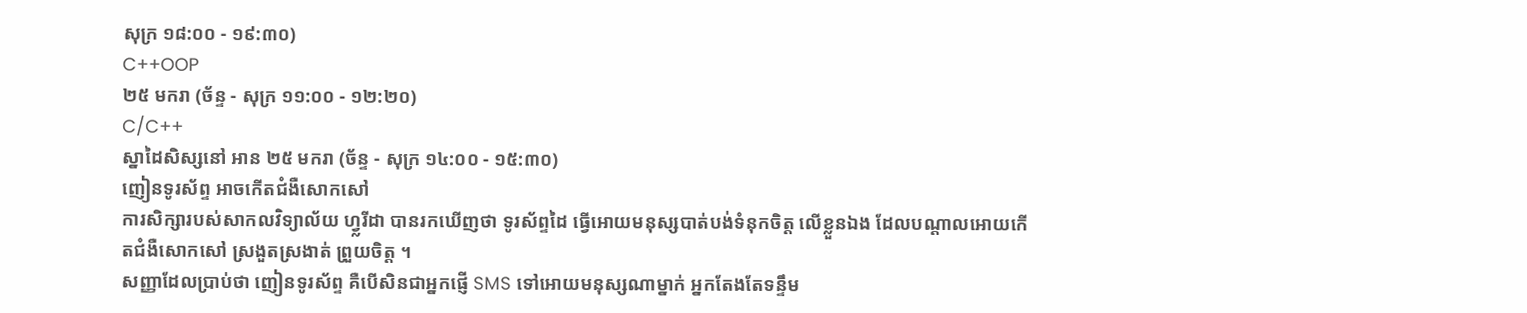សុក្រ ១៨:០០ - ១៩:៣០)
C++OOP
២៥ មករា (ច័ន្ទ - សុក្រ ១១:០០ - ១២:២០)
C/C++
ស្នាដៃសិស្សនៅ អាន ២៥ មករា (ច័ន្ទ - សុក្រ ១៤:០០ - ១៥:៣០)
ញៀនទូរស័ព្ទ អាចកើតជំងឺសោកសៅ
ការសិក្សារបស់សាកលវិទ្យាល័យ ហ្វ្លរីដា បានរកឃើញថា ទូរស័ព្ទដៃ ធ្វើអោយមនុស្សបាត់បង់ទំនុកចិត្ត លើខ្លួនឯង ដែលបណ្តាលអោយកើតជំងឺសោកសៅ ស្រងួតស្រងាត់ ព្រួយចិត្ត ។
សញ្ញាដែលប្រាប់ថា ញៀនទូរស័ព្ទ គឺបើសិនជាអ្នកផ្ញើ SMS ទៅអោយមនុស្សណាម្នាក់ អ្នកតែងតែទន្ទឹម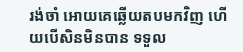រង់ចាំ អោយគេឆ្លើយតបមកវិញ ហើយបើសិនមិនបាន ទទួល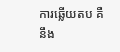ការឆ្លើយតប គឺនឹង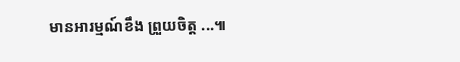មានអារម្មណ៍ខឹង ព្រួយចិត្ត ...៕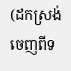(ដកស្រង់ចេញពីទ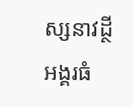ស្សនាវដ្ថី អង្គរធំ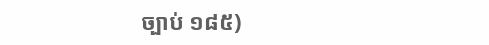ច្បាប់ ១៨៥)